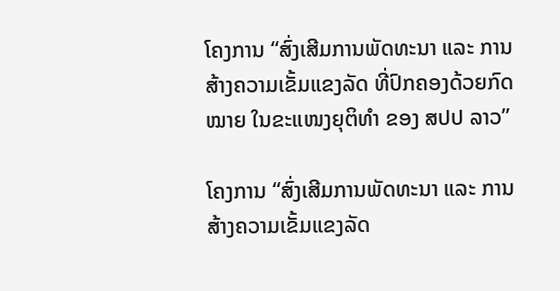ໂຄງການ “ສົ່ງເສີມການພັດທະນາ ແລະ ການສ້າງຄວາມເຂັ້ມແຂງລັດ ທີ່ປົກຄອງດ້ວຍກົດໝາຍ ໃນຂະແໜງຍຸຕິທໍາ ຂອງ ສປປ ລາວ”

ໂຄງການ “ສົ່ງເສີມການພັດທະນາ ແລະ ການສ້າງຄວາມເຂັ້ມແຂງລັດ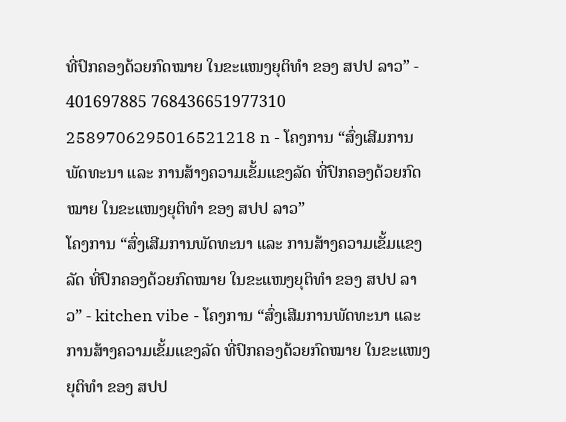ທີ່ປົກຄອງດ້ວຍກົດໝາຍ ໃນຂະແໜງຍຸຕິທໍາ ຂອງ ສປປ ລາວ” - 401697885 768436651977310 2589706295016521218 n - ໂຄງການ “ສົ່ງເສີມການພັດທະນາ ແລະ ການສ້າງຄວາມເຂັ້ມແຂງລັດ ທີ່ປົກຄອງດ້ວຍກົດໝາຍ ໃນຂະແໜງຍຸຕິທໍາ ຂອງ ສປປ ລາວ”
ໂຄງການ “ສົ່ງເສີມການພັດທະນາ ແລະ ການສ້າງຄວາມເຂັ້ມແຂງລັດ ທີ່ປົກຄອງດ້ວຍກົດໝາຍ ໃນຂະແໜງຍຸຕິທໍາ ຂອງ ສປປ ລາວ” - kitchen vibe - ໂຄງການ “ສົ່ງເສີມການພັດທະນາ ແລະ ການສ້າງຄວາມເຂັ້ມແຂງລັດ ທີ່ປົກຄອງດ້ວຍກົດໝາຍ ໃນຂະແໜງຍຸຕິທໍາ ຂອງ ສປປ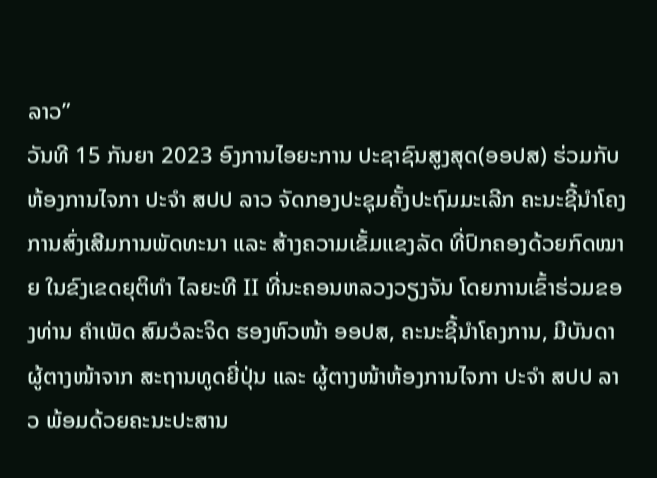ລາວ”
ວັນທີ 15 ກັນຍາ 2023 ອົງການໄອຍະການ ປະຊາຊົນສູງສຸດ(ອອປສ) ຮ່ວມກັບຫ້ອງການໄຈກາ ປະຈຳ ສປປ ລາວ ຈັດກອງປະຊຸມຄັ້ງປະຖົມມະເລີກ ຄະນະຊີ້ນຳໂຄງການສົ່ງເສີມການພັດທະນາ ແລະ ສ້າງຄວາມເຂັ້ມແຂງລັດ ທີ່ປົກຄອງດ້ວຍກົດໝາຍ ໃນຂົງເຂດຍຸຕິທຳ ໄລຍະທີ II ທີ່ນະຄອນຫລວງວຽງຈັນ ໂດຍການເຂົ້າຮ່ວມຂອງທ່ານ ຄໍາເພັດ ສົມວໍລະຈິດ ຮອງຫົວໜ້າ ອອປສ, ຄະນະຊີ້ນໍາໂຄງການ, ມີບັນດາຜູ້ຕາງໜ້າຈາກ ສະຖານທູດຍີ່ປຸ່ນ ແລະ ຜູ້ຕາງໜ້າຫ້ອງການໄຈກາ ປະຈຳ ສປປ ລາວ ພ້ອມດ້ວຍຄະນະປະສານ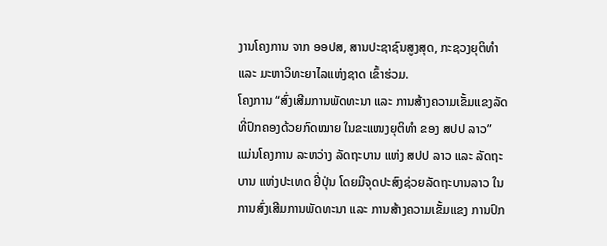ງານໂຄງການ ຈາກ ອອປສ, ສານປະຊາຊົນສູງສຸດ, ກະຊວງຍຸຕິທຳ ແລະ ມະຫາວິທະຍາໄລແຫ່ງຊາດ ເຂົ້າຮ່ວມ.
ໂຄງການ “ສົ່ງເສີມການພັດທະນາ ແລະ ການສ້າງຄວາມເຂັ້ມແຂງລັດ ທີ່ປົກຄອງດ້ວຍກົດໝາຍ ໃນຂະແໜງຍຸຕິທໍາ ຂອງ ສປປ ລາວ” ແມ່ນໂຄງການ ລະຫວ່າງ ລັດຖະບານ ແຫ່ງ ສປປ ລາວ ແລະ ລັດຖະບານ ແຫ່ງປະເທດ ຢີ່ປຸ່ນ ໂດຍມີຈຸດປະສົງຊ່ວຍລັດຖະບານລາວ ໃນການສົ່ງເສີມການພັດທະນາ ແລະ ການສ້າງຄວາມເຂັ້ມແຂງ ການປົກ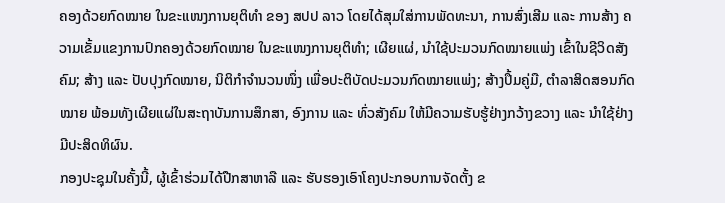ຄອງດ້ວຍກົດໝາຍ ໃນຂະແໜງການຍຸຕິທໍາ ຂອງ ສປປ ລາວ ໂດຍໄດ້ສຸມໃສ່ການພັດທະນາ, ການສົ່ງເສີມ ແລະ ການສ້າງ ຄວາມເຂັ້ມແຂງການປົກຄອງດ້ວຍກົດໝາຍ ໃນຂະແໜງການຍຸຕິທໍາ; ເຜີຍແຜ່, ນໍາໃຊ້ປະມວນກົດໝາຍແພ່ງ ເຂົ້າໃນຊີວິດສັງຄົມ; ສ້າງ ແລະ ປັບປຸງກົດໝາຍ, ນິຕິກໍາຈໍານວນໜຶ່ງ ເພື່ອປະຕິບັດປະມວນກົດໝາຍແພ່ງ; ສ້າງປຶ້ມຄູ່ມື, ຕໍາລາສິດສອນກົດໝາຍ ພ້ອມທັງເຜີຍແຜ່ໃນສະຖາບັນການສຶກສາ, ອົງການ ແລະ ທົ່ວສັງຄົມ ໃຫ້ມີຄວາມຮັບຮູ້ຢ່າງກວ້າງຂວາງ ແລະ ນໍາໃຊ້ຢ່າງມີປະສິດທິຜົນ.
ກອງປະຊຸມໃນຄັ້ງນີ້, ຜູ້ເຂົ້າຮ່ວມໄດ້ປືກສາຫາລື ແລະ ຮັບຮອງເອົາໂຄງປະກອບການຈັດຕັ້ງ ຂ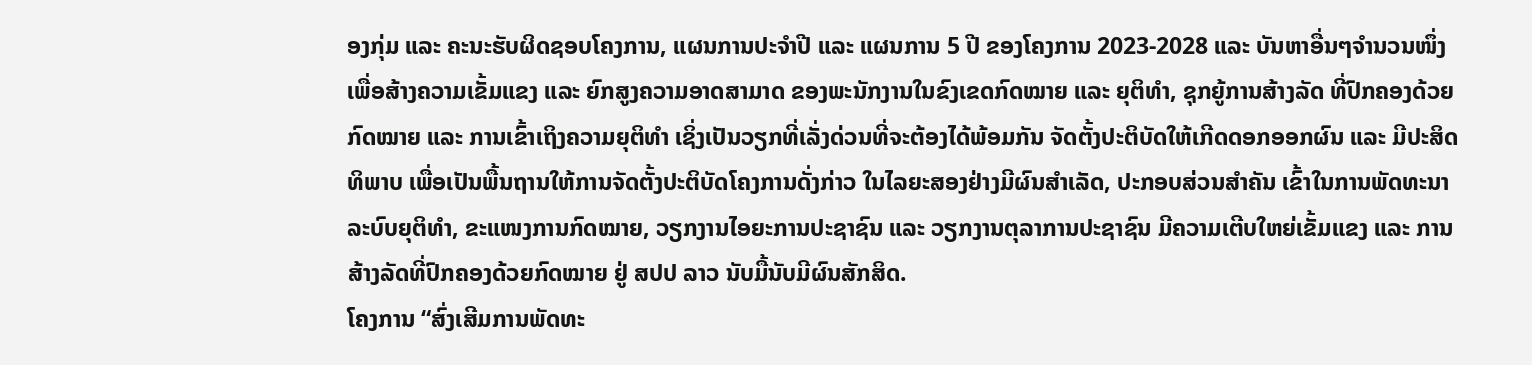ອງກຸ່ມ ແລະ ຄະນະຮັບຜິດຊອບໂຄງການ, ແຜນການປະຈຳປີ ແລະ ແຜນການ 5 ປີ ຂອງໂຄງການ 2023-2028 ແລະ ບັນຫາອື່ນໆຈຳນວນໜຶ່ງ ເພື່ອສ້າງຄວາມເຂັ້ມແຂງ ແລະ ຍົກສູງຄວາມອາດສາມາດ ຂອງພະນັກງານໃນຂົງເຂດກົດໝາຍ ແລະ ຍຸຕິທຳ, ຊຸກຍູ້ການສ້າງລັດ ທີ່ປົກຄອງດ້ວຍກົດໝາຍ ແລະ ການເຂົ້າເຖິງຄວາມຍຸຕິທຳ ເຊິ່ງເປັນວຽກທີ່ເລັ່ງດ່ວນທີ່ຈະຕ້ອງໄດ້ພ້ອມກັນ ຈັດຕັ້ງປະຕິບັດໃຫ້ເກີດດອກອອກຜົນ ແລະ ມີປະສິດທິພາບ ເພື່ອເປັນພື້ນຖານໃຫ້ການຈັດຕັ້ງປະຕິບັດໂຄງການດັ່ງກ່າວ ໃນໄລຍະສອງຢ່າງມີຜົນສຳເລັດ, ປະກອບສ່ວນສຳຄັນ ເຂົ້າໃນການພັດທະນາລະບົບຍຸຕິທຳ, ຂະແໜງການກົດໝາຍ, ວຽກງານໄອຍະການປະຊາຊົນ ແລະ ວຽກງານຕຸລາການປະຊາຊົນ ມີຄວາມເຕີບໃຫຍ່ເຂັ້ມແຂງ ແລະ ການສ້າງລັດທີ່ປົກຄອງດ້ວຍກົດໝາຍ ຢູ່ ສປປ ລາວ ນັບມື້ນັບມີຜົນສັກສິດ.
ໂຄງການ “ສົ່ງເສີມການພັດທະ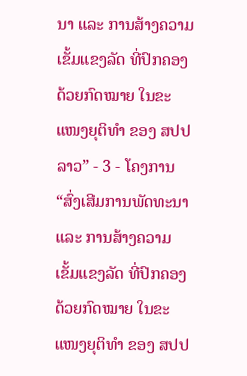ນາ ແລະ ການສ້າງຄວາມເຂັ້ມແຂງລັດ ທີ່ປົກຄອງດ້ວຍກົດໝາຍ ໃນຂະແໜງຍຸຕິທໍາ ຂອງ ສປປ ລາວ” - 3 - ໂຄງການ “ສົ່ງເສີມການພັດທະນາ ແລະ ການສ້າງຄວາມເຂັ້ມແຂງລັດ ທີ່ປົກຄອງດ້ວຍກົດໝາຍ ໃນຂະແໜງຍຸຕິທໍາ ຂອງ ສປປ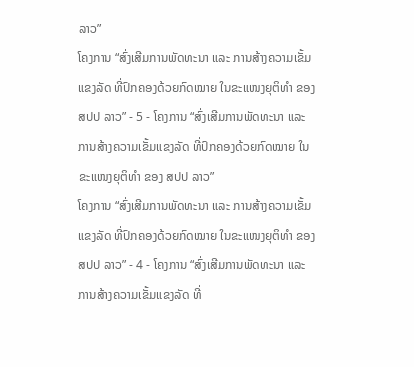ລາວ”
ໂຄງການ “ສົ່ງເສີມການພັດທະນາ ແລະ ການສ້າງຄວາມເຂັ້ມແຂງລັດ ທີ່ປົກຄອງດ້ວຍກົດໝາຍ ໃນຂະແໜງຍຸຕິທໍາ ຂອງ ສປປ ລາວ” - 5 - ໂຄງການ “ສົ່ງເສີມການພັດທະນາ ແລະ ການສ້າງຄວາມເຂັ້ມແຂງລັດ ທີ່ປົກຄອງດ້ວຍກົດໝາຍ ໃນຂະແໜງຍຸຕິທໍາ ຂອງ ສປປ ລາວ”
ໂຄງການ “ສົ່ງເສີມການພັດທະນາ ແລະ ການສ້າງຄວາມເຂັ້ມແຂງລັດ ທີ່ປົກຄອງດ້ວຍກົດໝາຍ ໃນຂະແໜງຍຸຕິທໍາ ຂອງ ສປປ ລາວ” - 4 - ໂຄງການ “ສົ່ງເສີມການພັດທະນາ ແລະ ການສ້າງຄວາມເຂັ້ມແຂງລັດ ທີ່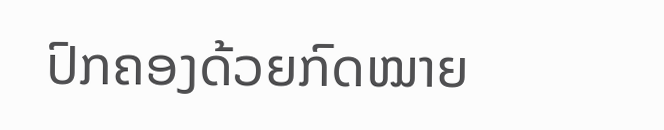ປົກຄອງດ້ວຍກົດໝາຍ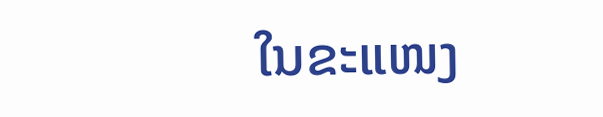ໃນຂະແໜງ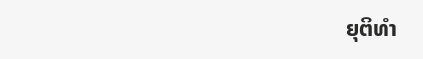ຍຸຕິທໍາ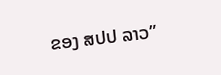ຂອງ ສປປ ລາວ”